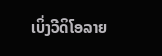ເບິ່ງວີດິໂອລາຍ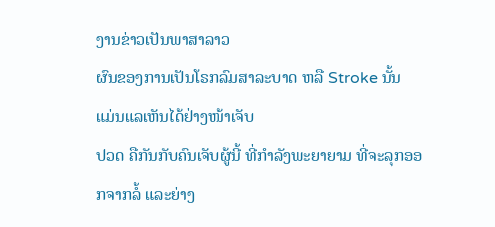ງານຂ່າວເປັນພາສາລາວ
ຜົນຂອງການເປັນໂຣກລົມສາລະບາດ ຫລື Stroke ນັ້ນ ແມ່ນແລເຫັນໄດ້ຢ່າງໜ້າເຈັບ
ປວດ ຄືກັນກັບຄົນເຈັບຜູ້ນີ້ ທີ່ກໍາລັງພະຍາຍາມ ທີ່ຈະລຸກອອກຈາກລໍ້ ແລະຍ່າງ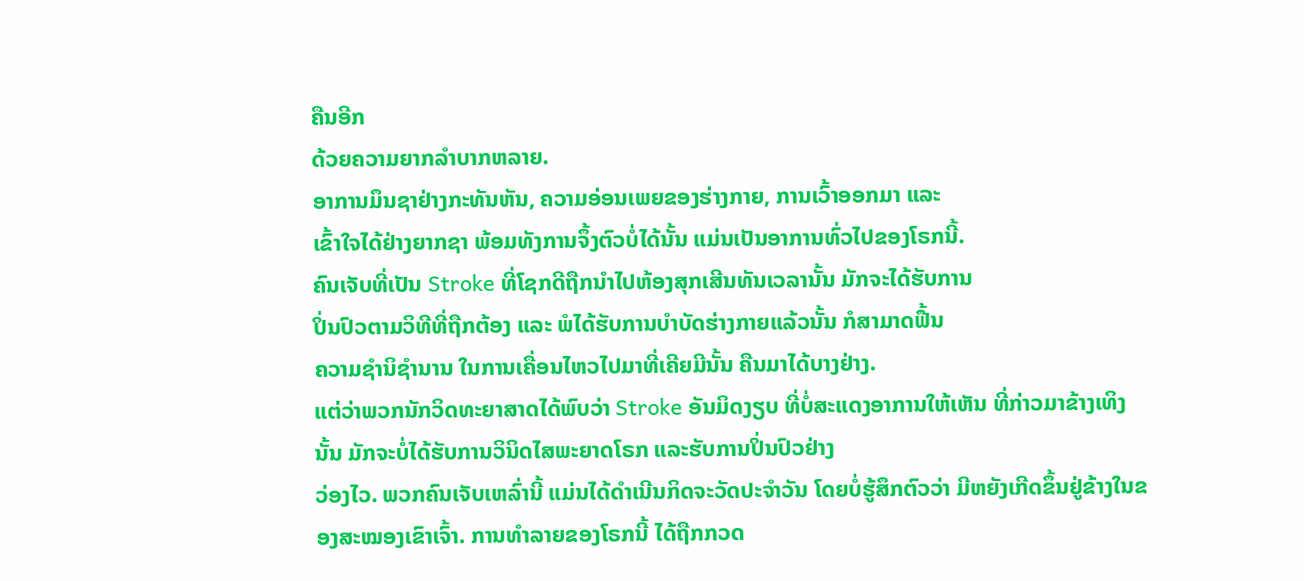ຄືນອີກ
ດ້ວຍຄວາມຍາກລໍາບາກຫລາຍ.
ອາການມຶນຊາຢ່າງກະທັນຫັນ, ຄວາມອ່ອນເພຍຂອງຮ່າງກາຍ, ການເວົ້າອອກມາ ແລະ
ເຂົ້າໃຈໄດ້ຢ່າງຍາກຊາ ພ້ອມທັງການຈຶ້ງຕົວບໍ່ໄດ້ນັ້ນ ແມ່ນເປັນອາການທົ່ວໄປຂອງໂຣກນີ້.
ຄົນເຈັບທີ່ເປັນ Stroke ທີ່ໂຊກດີຖືກນໍາໄປຫ້ອງສຸກເສີນທັນເວລານັ້ນ ມັກຈະໄດ້ຮັບການ
ປິ່ນປົວຕາມວິທີທີ່ຖືກຕ້ອງ ແລະ ພໍໄດ້ຮັບການບໍາບັດຮ່າງກາຍແລ້ວນັ້ນ ກໍສາມາດຟື້ນ
ຄວາມຊໍານິຊໍານານ ໃນການເຄື່ອນໄຫວໄປມາທີ່ເຄີຍມີນັ້ນ ຄືນມາໄດ້ບາງຢ່າງ.
ແຕ່ວ່າພວກນັກວິດທະຍາສາດໄດ້ພົບວ່າ Stroke ອັນມິດງຽບ ທີ່ບໍ່ສະແດງອາການໃຫ້ເຫັນ ທີ່ກ່າວມາຂ້າງເທິງນັ້ນ ມັກຈະບໍ່ໄດ້ຮັບການວິນິດໄສພະຍາດໂຣກ ແລະຮັບການປິ່ນປົວຢ່າງ
ວ່ອງໄວ. ພວກຄົນເຈັບເຫລົ່ານີ້ ແມ່ນໄດ້ດໍາເນີນກິດຈະວັດປະຈໍາວັນ ໂດຍບໍ່ຮູ້ສຶກຕົວວ່າ ມີຫຍັງເກີດຂຶ້ນຢູ່ຂ້າງໃນຂອງສະໝອງເຂົາເຈົ້າ. ການທໍາລາຍຂອງໂຣກນີ້ ໄດ້ຖືກກວດ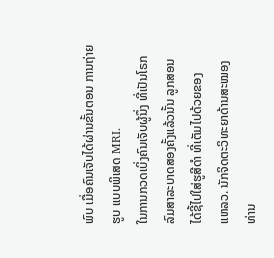ພົບ ເມື່ອຄົນເຈັບໄດ້ຜ່ານຂັ້ນຕອນ ການຖ່າຍຮູບ ແບບພິເສດ MRI.
ໃນການກວດເບິ່ງຄົນເຈັບຜູ້ນຶ່ງ ທີ່ເປັນໂຣກ
ລົມສາລະບາດສອງຄັ້ງແລ້ວນັ້ນ ລູກສອນ
ໄດ້ຊີ້ໄປໃສ່ຮູສີດໍາ ທີ່ເຕັມໄປດ້ວຍຂອງ
ແຫລວ. ນັກຈິດຕະວິທະຍາດ້ານສະໝອງ
ທ່ານ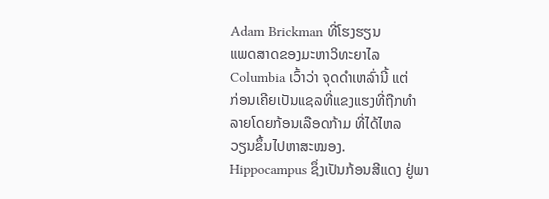Adam Brickman ທີ່ໂຮງຮຽນ
ແພດສາດຂອງມະຫາວິທະຍາໄລ
Columbia ເວົ້າວ່າ ຈຸດດໍາເຫລົ່ານີ້ ແຕ່
ກ່ອນເຄີຍເປັນແຊລທີ່ແຂງແຮງທີ່ຖືກທໍາ
ລາຍໂດຍກ້ອນເລືອດກ້າມ ທີ່ໄດ້ໄຫລ
ວຽນຂຶ້ນໄປຫາສະໝອງ.
Hippocampus ຊຶ່ງເປັນກ້ອນສີແດງ ຢູ່ພາ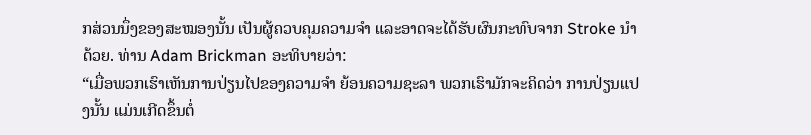ກສ່ວນນຶ່ງຂອງສະໝອງນັ້ນ ເປັນຜູ້ຄວບຄຸມຄວາມຈໍາ ແລະອາດຈະໄດ້ຮັບຜົນກະທົບຈາກ Stroke ນຳດ້ວຍ. ທ່ານ Adam Brickman ອະທິບາຍວ່າ:
“ເມື່ອພວກເຮົາເຫັນການປ່ຽນໄປຂອງຄວາມຈໍາ ຍ້ອນຄວາມຊະລາ ພວກເຮົາມັກຈະຄິດວ່າ ການປ່ຽນແປງນັ້ນ ແມ່ນເກີດຂຶ້ນຕໍ່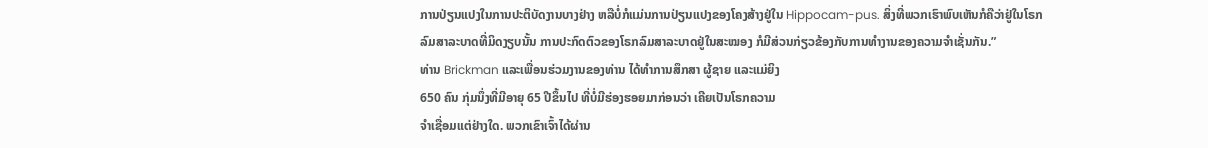ການປ່ຽນແປງໃນການປະຕິບັດງານບາງຢ່າງ ຫລືບໍ່ກໍແມ່ນການປ່ຽນແປງຂອງໂຄງສ້າງຢູ່ໃນ Hippocam-pus. ສິ່ງທີ່ພວກເຮົາພົບເຫັນກໍຄືວ່າຢູ່ໃນໂຣກລົມສາລະບາດທີ່ມິດງຽບນັ້ນ ການປະກົດຕົວຂອງໂຣກລົມສາລະບາດຢູ່ໃນສະໝອງ ກໍມີສ່ວນກ່ຽວຂ້ອງກັບການທໍາງານຂອງຄວາມຈໍາເຊັ່ນກັນ.”
ທ່ານ Brickman ແລະເພື່ອນຮ່ວມງານຂອງທ່ານ ໄດ້ທໍາການສຶກສາ ຜູ້ຊາຍ ແລະແມ່ຍິງ
650 ຄົນ ກຸ່ມນຶ່ງທີ່ມີອາຍຸ 65 ປີຂຶ້ນໄປ ທີ່ບໍ່ມີຮ່ອງຮອຍມາກ່ອນວ່າ ເຄີຍເປັນໂຣກຄວາມ
ຈໍາເຊື່ອມແຕ່ຢ່າງໃດ. ພວກເຂົາເຈົ້າໄດ້ຜ່ານ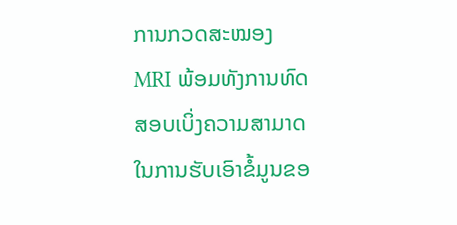ການກວດສະໝອງ MRI ພ້ອມທັງການທົດ
ສອບເບິ່ງຄວາມສາມາດໃນການຮັບເອົາຂໍ້ມູນຂອ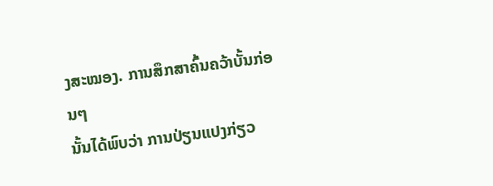ງສະໝອງ. ການສຶກສາຄົ້ນຄວ້າບັ້ນກ່ອນໆ
ນັ້ນໄດ້ພົບວ່າ ການປ່ຽນແປງກ່ຽວ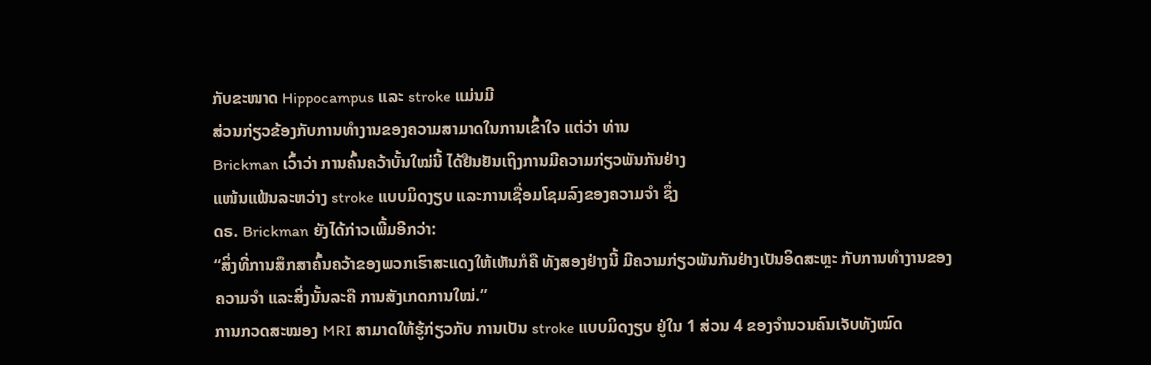ກັບຂະໜາດ Hippocampus ແລະ stroke ແມ່ນມີ
ສ່ວນກ່ຽວຂ້ອງກັບການທໍາງານຂອງຄວາມສາມາດໃນການເຂົ້າໃຈ ແຕ່ວ່າ ທ່ານ
Brickman ເວົ້າວ່າ ການຄົ້ນຄວ້າບັ້ນໃໝ່ນີ້ ໄດ້ຢືນຢັນເຖິງການມີຄວາມກ່ຽວພັນກັນຢ່າງ
ແໜ້ນແຟ້ນລະຫວ່າງ stroke ແບບມິດງຽບ ແລະການເຊື່ອມໂຊມລົງຂອງຄວາມຈໍາ ຊຶ່ງ
ດຣ. Brickman ຍັງໄດ້ກ່າວເພີ້ມອີກວ່າ:
“ສິ່ງທີ່ການສຶກສາຄົ້ນຄວ້າຂອງພວກເຮົາສະແດງໃຫ້ເຫັນກໍຄື ທັງສອງຢ່າງນີ້ ມີຄວາມກ່ຽວພັນກັນຢ່າງເປັນອິດສະຫຼະ ກັບການທໍາງານຂອງຄວາມຈໍາ ແລະສິ່ງນັ້ນລະຄື ການສັງເກດການໃໝ່.”
ການກວດສະໝອງ MRI ສາມາດໃຫ້ຮູ້ກ່ຽວກັບ ການເປັນ stroke ແບບມິດງຽບ ຢູ່ໃນ 1 ສ່ວນ 4 ຂອງຈໍານວນຄົນເຈັບທັງໝົດ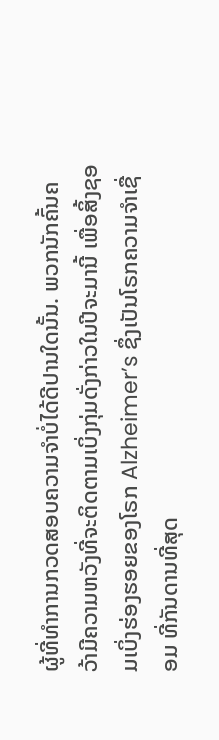ຜູ້ທີ່ທໍາການກວດສອບຄວາມຈໍາບໍ່ໄດ້ດີປານໃດນັ້ນ. ພວກນັກຄົ້ນຄວ້າມີຄວາມຫວັງທີ່ຈະຕິດຕາມເບິ່ງກຸ່ມດັ່ງກ່າວໃນປີຈະມານີ້ ເພື່ອສິ້ງຊອມເບິ່ງຮ່ອງຮອຍຂອງໂຣກ Alzheimer’s ຊຶ່ງເປັນໂຣກຄວາມຈຳເຊື່ອມ ທີ່ກັນດານທີ່ສຸດ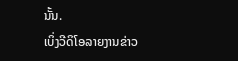ນັ້ນ.
ເບິ່ງວີດິໂອລາຍງານຂ່າວ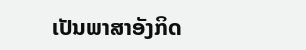ເປັນພາສາອັງກິດ